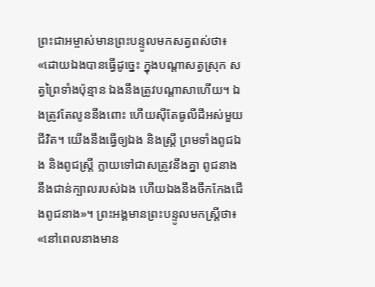ព្រះជាអម្ចាស់មានព្រះបន្ទូលមកសត្វពស់ថា៖ «ដោយឯងបានធ្វើដូច្នេះ ក្នុងបណ្ដាសត្វស្រុក សត្វព្រៃទាំងប៉ុន្មាន ឯងនឹងត្រូវបណ្ដាសាហើយ។ ឯងត្រូវតែលូននឹងពោះ ហើយស៊ីតែធូលីដីអស់មួយជីវិត។ យើងនឹងធ្វើឲ្យឯង និងស្ត្រី ព្រមទាំងពូជឯង និងពូជស្ត្រី ក្លាយទៅជាសត្រូវនឹងគ្នា ពូជនាងនឹងជាន់ក្បាលរបស់ឯង ហើយឯងនឹងចឹកកែងជើងពូជនាង»។ ព្រះអង្គមានព្រះបន្ទូលមកស្ត្រីថា៖ «នៅពេលនាងមាន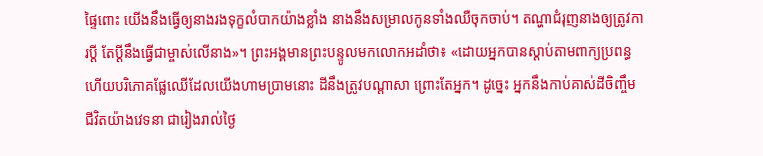ផ្ទៃពោះ យើងនឹងធ្វើឲ្យនាងរងទុក្ខលំបាកយ៉ាងខ្លាំង នាងនឹងសម្រាលកូនទាំងឈឺចុកចាប់។ តណ្ហាជំរុញនាងឲ្យត្រូវការប្ដី តែប្ដីនឹងធ្វើជាម្ចាស់លើនាង»។ ព្រះអង្គមានព្រះបន្ទូលមកលោកអដាំថា៖ «ដោយអ្នកបានស្ដាប់តាមពាក្យប្រពន្ធ ហើយបរិភោគផ្លែឈើដែលយើងហាមប្រាមនោះ ដីនឹងត្រូវបណ្ដាសា ព្រោះតែអ្នក។ ដូច្នេះ អ្នកនឹងកាប់គាស់ដីចិញ្ចឹមជីវិតយ៉ាងវេទនា ជារៀងរាល់ថ្ងៃ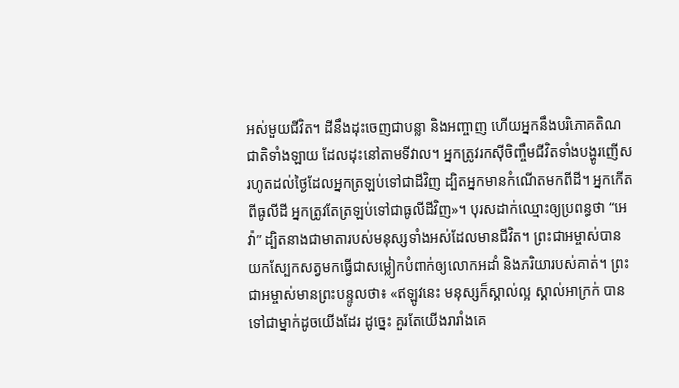អស់មួយជីវិត។ ដីនឹងដុះចេញជាបន្លា និងអញ្ចាញ ហើយអ្នកនឹងបរិភោគតិណជាតិទាំងឡាយ ដែលដុះនៅតាមទីវាល។ អ្នកត្រូវរកស៊ីចិញ្ចឹមជីវិតទាំងបង្ហូរញើស រហូតដល់ថ្ងៃដែលអ្នកត្រឡប់ទៅជាដីវិញ ដ្បិតអ្នកមានកំណើតមកពីដី។ អ្នកកើតពីធូលីដី អ្នកត្រូវតែត្រឡប់ទៅជាធូលីដីវិញ»។ បុរសដាក់ឈ្មោះឲ្យប្រពន្ធថា “អេវ៉ា” ដ្បិតនាងជាមាតារបស់មនុស្សទាំងអស់ដែលមានជីវិត។ ព្រះជាអម្ចាស់បានយកស្បែកសត្វមកធ្វើជាសម្លៀកបំពាក់ឲ្យលោកអដាំ និងភរិយារបស់គាត់។ ព្រះជាអម្ចាស់មានព្រះបន្ទូលថា៖ «ឥឡូវនេះ មនុស្សក៏ស្គាល់ល្អ ស្គាល់អាក្រក់ បានទៅជាម្នាក់ដូចយើងដែរ ដូច្នេះ គួរតែយើងរារាំងគេ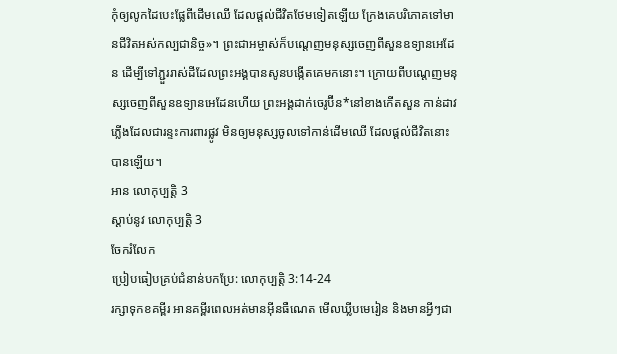កុំឲ្យលូកដៃបេះផ្លែពីដើមឈើ ដែលផ្ដល់ជីវិតថែមទៀតឡើយ ក្រែងគេបរិភោគទៅមានជីវិតអស់កល្បជានិច្ច»។ ព្រះជាអម្ចាស់ក៏បណ្ដេញមនុស្សចេញពីសួនឧទ្យានអេដែន ដើម្បីទៅភ្ជួររាស់ដីដែលព្រះអង្គបានសូនបង្កើតគេមកនោះ។ ក្រោយពីបណ្តេញមនុស្សចេញពីសួនឧទ្យានអេដែនហើយ ព្រះអង្គដាក់ចេរូប៊ីន*នៅខាងកើតសួន កាន់ដាវភ្លើងដែលជារន្ទះការពារផ្លូវ មិនឲ្យមនុស្សចូលទៅកាន់ដើមឈើ ដែលផ្ដល់ជីវិតនោះបានឡើយ។
អាន លោកុប្បត្តិ 3
ស្ដាប់នូវ លោកុប្បត្តិ 3
ចែករំលែក
ប្រៀបធៀបគ្រប់ជំនាន់បកប្រែ: លោកុប្បត្តិ 3:14-24
រក្សាទុកខគម្ពីរ អានគម្ពីរពេលអត់មានអ៊ីនធឺណេត មើលឃ្លីបមេរៀន និងមានអ្វីៗជា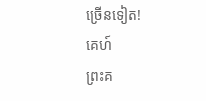ច្រើនទៀត!
គេហ៍
ព្រះគ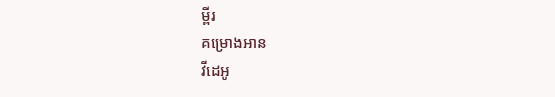ម្ពីរ
គម្រោងអាន
វីដេអូ